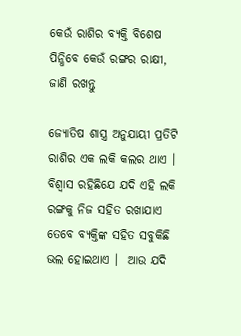କେଉଁ ରାଶିର ବ୍ୟକ୍ତି ବିଶେଷ ପିନ୍ଧିବେ କେଉଁ ରଙ୍ଗର ରାକ୍ଷୀ, ଜାଣି ରଖନ୍ତୁ

ଜ୍ୟୋତିଷ ଶାସ୍ତ୍ର ଅନୁଯାୟୀ ପ୍ରତିଟି ରାଶିର ଏକ ଲକି କଲର ଥାଏ । ବିଶ୍ୱାସ ରହିଛିଯେ ଯଦି ଏହି ଲକି ରଙ୍ଗକୁ ନିଜ ସହିତ ରଖାଯାଏ ତେବେ ବ୍ୟକ୍ତିଙ୍କ ସହିତ ସବୁକିଛି ଭଲ ହୋଇଥାଏ ।  ଆଉ ଯଦି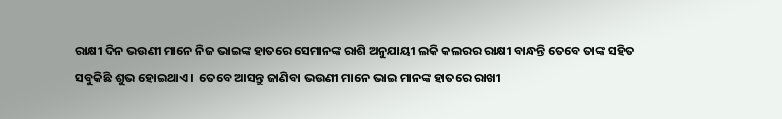ରାକ୍ଷୀ ଦିନ ଭଉଣୀ ମାନେ ନିଜ ଭାଇଙ୍କ ହାତରେ ସେମାନଙ୍କ ରାଶି ଅନୁଯାୟୀ ଲକି କଲରର ରାକ୍ଷୀ ବାନ୍ଧନ୍ତି ତେବେ ତାଙ୍କ ସହିତ ସବୁକିଛି ଶୁଭ ହୋଇଥାଏ ।  ତେବେ ଆସନ୍ତୁ ଜାଣିବା ଭଉଣୀ ମାନେ ଭାଇ ମାନଙ୍କ ହାତରେ ରାଖୀ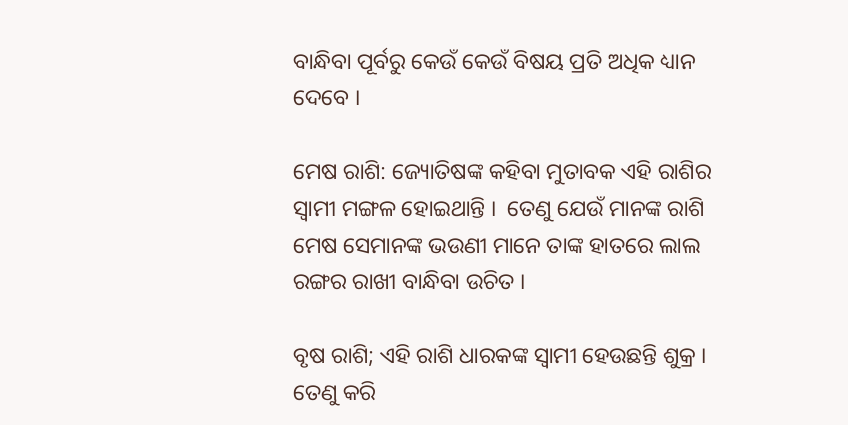ବାନ୍ଧିବା ପୂର୍ବରୁ କେଉଁ କେଉଁ ବିଷୟ ପ୍ରତି ଅଧିକ ଧ୍ୟାନ ଦେବେ ।

ମେଷ ରାଶି: ଜ୍ୟୋତିଷଙ୍କ କହିବା ମୁତାବକ ଏହି ରାଶିର ସ୍ୱାମୀ ମଙ୍ଗଳ ହୋଇଥାନ୍ତି ।  ତେଣୁ ଯେଉଁ ମାନଙ୍କ ରାଶି ମେଷ ସେମାନଙ୍କ ଭଉଣୀ ମାନେ ତାଙ୍କ ହାତରେ ଲାଲ ରଙ୍ଗର ରାଖୀ ବାନ୍ଧିବା ଉଚିତ ।

ବୃଷ ରାଶି; ଏହି ରାଶି ଧାରକଙ୍କ ସ୍ୱାମୀ ହେଉଛନ୍ତି ଶୁକ୍ର ।  ତେଣୁ କରି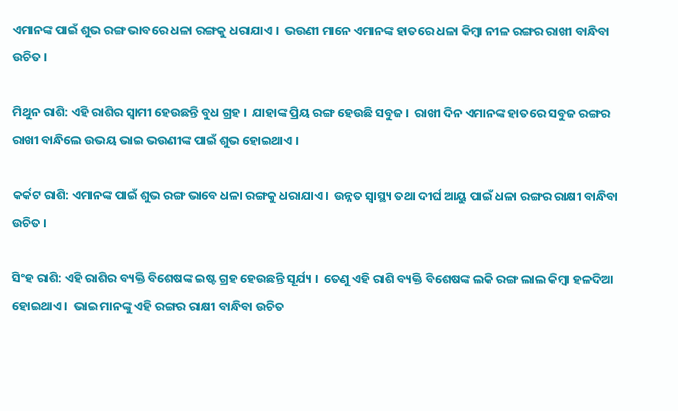ଏମାନଙ୍କ ପାଇଁ ଶୁଭ ରଙ୍ଗ ଭାବରେ ଧଳା ରଙ୍ଗକୁ ଧରାଯାଏ ।  ଭଉଣୀ ମାନେ ଏମାନଙ୍କ ହାତରେ ଧଳା କିମ୍ବା ନୀଳ ରଙ୍ଗର ରାଖୀ ବାନ୍ଧିବା ଉଚିତ ।

ମିଥୁନ ରାଶି: ଏହି ରାଶିର ସ୍ୱାମୀ ହେଉଛନ୍ତି ବୁଧ ଗ୍ରହ ।  ଯାହାଙ୍କ ପ୍ରିୟ ରଙ୍ଗ ହେଉଛି ସବୁଜ ।  ରାଖୀ ଦିନ ଏମାନଙ୍କ ହାତରେ ସବୁଜ ରଙ୍ଗର ରାଖୀ ବାନ୍ଧିଲେ ଉଭୟ ଭାଇ ଭଉଣୀଙ୍କ ପାଇଁ ଶୁଭ ହୋଇଥାଏ ।

କର୍କଟ ରାଶି: ଏମାନଙ୍କ ପାଇଁ ଶୁଭ ରଙ୍ଗ ଭାବେ ଧଳା ରଙ୍ଗକୁ ଧରାଯାଏ ।  ଉନ୍ନତ ସ୍ୱାସ୍ଥ୍ୟ ତଥା ଦୀର୍ଘ ଆୟୁ ପାଇଁ ଧଳା ରଙ୍ଗର ରାକ୍ଷୀ ବାନ୍ଧିବା ଉଚିତ ।

ସିଂହ ରାଶି: ଏହି ରାଶିର ବ୍ୟକ୍ତି ବିଶେଷଙ୍କ ଇଷ୍ଟ ଗ୍ରହ ହେଉଛନ୍ତି ସୂର୍ଯ୍ୟ ।  ତେଣୁ ଏହି ରାଶି ବ୍ୟକ୍ତି ବିଶେଷଙ୍କ ଲକି ରଙ୍ଗ ଲାଲ କିମ୍ବା ହଳଦିଆ ହୋଇଥାଏ ।  ଭାଇ ମାନଙ୍କୁ ଏହି ରଙ୍ଗର ରାକ୍ଷୀ ବାନ୍ଧିବା ଉଚିତ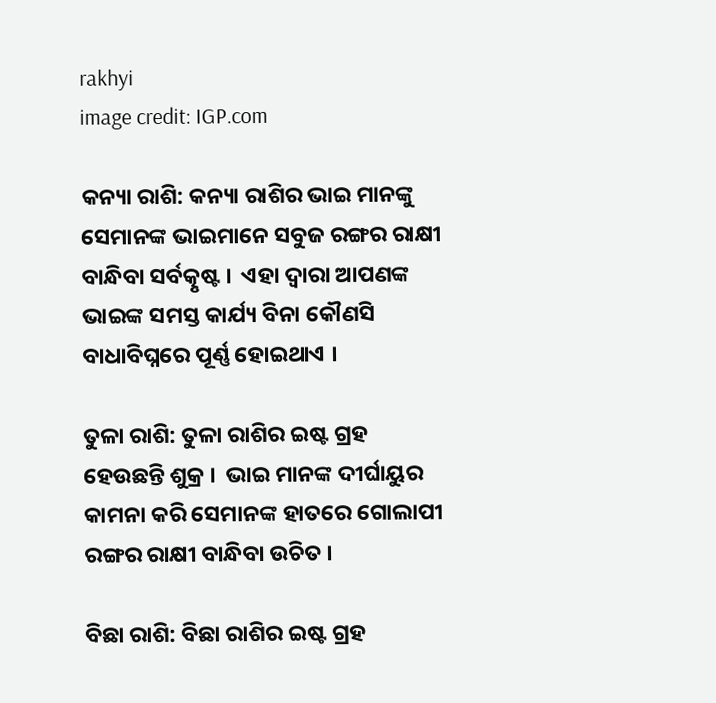rakhyi
image credit: IGP.com

କନ୍ୟା ରାଶି: କନ୍ୟା ରାଶିର ଭାଇ ମାନଙ୍କୁ ସେମାନଙ୍କ ଭାଇମାନେ ସବୁଜ ରଙ୍ଗର ରାକ୍ଷୀ ବାନ୍ଧିବା ସର୍ବତ୍କୃଷ୍ଟ ।  ଏହା ଦ୍ୱାରା ଆପଣଙ୍କ ଭାଇଙ୍କ ସମସ୍ତ କାର୍ଯ୍ୟ ବିନା କୌଣସି ବାଧାବିଘ୍ନରେ ପୂର୍ଣ୍ଣ ହୋଇଥାଏ ।

ତୁଳା ରାଶି: ତୁଳା ରାଶିର ଇଷ୍ଟ ଗ୍ରହ ହେଉଛନ୍ତି ଶୁକ୍ର ।  ଭାଇ ମାନଙ୍କ ଦୀର୍ଘାୟୁର କାମନା କରି ସେମାନଙ୍କ ହାତରେ ଗୋଲାପୀ ରଙ୍ଗର ରାକ୍ଷୀ ବାନ୍ଧିବା ଉଚିତ ।

ବିଛା ରାଶି: ବିଛା ରାଶିର ଇଷ୍ଟ ଗ୍ରହ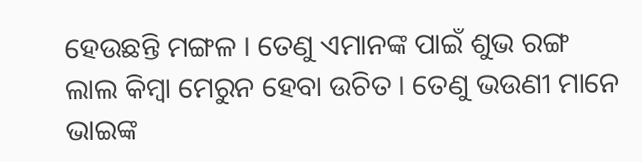ହେଉଛନ୍ତି ମଙ୍ଗଳ । ତେଣୁ ଏମାନଙ୍କ ପାଇଁ ଶୁଭ ରଙ୍ଗ ଲାଲ କିମ୍ବା ମେରୁନ ହେବା ଉଚିତ । ତେଣୁ ଭଉଣୀ ମାନେ ଭାଇଙ୍କ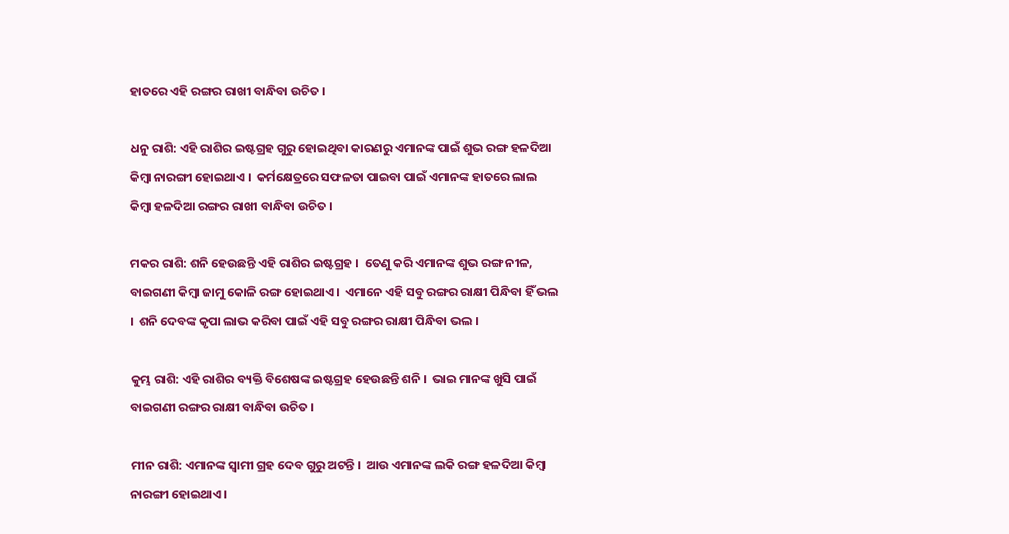ହାତରେ ଏହି ରଙ୍ଗର ରାଖୀ ବାନ୍ଧିବା ଉଚିତ ।

ଧନୁ ରାଶି: ଏହି ରାଶିର ଇଷ୍ଟଗ୍ରହ ଗୁରୁ ହୋଇଥିବା କାରଣରୁ ଏମାନଙ୍କ ପାଇଁ ଶୁଭ ରଙ୍ଗ ହଳଦିଆ କିମ୍ବା ନାରଙ୍ଗୀ ହୋଇଥାଏ ।  କର୍ମକ୍ଷେତ୍ରରେ ସଫଳତା ପାଇବା ପାଇଁ ଏମାନଙ୍କ ହାତରେ ଲାଲ କିମ୍ବା ହଳଦିଆ ରଙ୍ଗର ରାଖୀ ବାନ୍ଧିବା ଉଚିତ ।

ମକର ରାଶି: ଶନି ହେଉଛନ୍ତି ଏହି ରାଶିର ଇଷ୍ଟଗ୍ରହ ।  ତେଣୁ କରି ଏମାନଙ୍କ ଶୁଭ ରଙ୍ଗ ନୀଳ, ବାଇଗଣୀ କିମ୍ବା ଜାମୁ କୋଳି ରଙ୍ଗ ହୋଇଥାଏ ।  ଏମାନେ ଏହି ସବୁ ରଙ୍ଗର ରାକ୍ଷୀ ପିନ୍ଧିବା ହିଁ ଭଲ ।  ଶନି ଦେବଙ୍କ କୃପା ଲାଭ କରିବା ପାଇଁ ଏହି ସବୁ ରଙ୍ଗର ରାକ୍ଷୀ ପିନ୍ଧିବା ଭଲ ।

କୁମ୍ଭ ରାଶି: ଏହି ରାଶିର ବ୍ୟକ୍ତି ବିଶେଷଙ୍କ ଇଷ୍ଟଗ୍ରହ ହେଉଛନ୍ତି ଶନି ।  ଭାଇ ମାନଙ୍କ ଖୁସି ପାଇଁ ବାଇଗଣୀ ରଙ୍ଗର ରାକ୍ଷୀ ବାନ୍ଧିବା ଉଚିତ ।

ମୀନ ରାଶି: ଏମାନଙ୍କ ସ୍ୱାମୀ ଗ୍ରହ ଦେବ ଗୁରୁ ଅଟନ୍ତି ।  ଆଉ ଏମାନଙ୍କ ଲକି ରଙ୍ଗ ହଳଦିଆ କିମ୍ବା ନାରଙ୍ଗୀ ହୋଇଥାଏ ।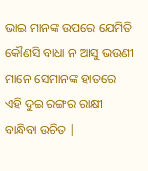ଭାଇ ମାନଙ୍କ ଉପରେ ଯେମିତି କୌଣସି ବାଧା ନ ଆସୁ ଭଉଣୀ ମାନେ ସେମାନଙ୍କ ହାତରେ ଏହି ଦୁଇ ରଙ୍ଗର ରାକ୍ଷୀ ବାନ୍ଧିବା ଉଚିତ |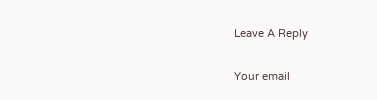Leave A Reply

Your email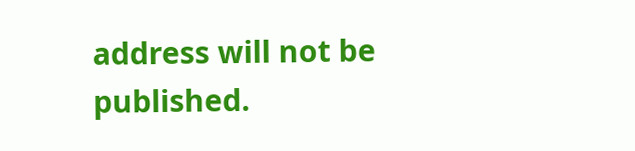address will not be published.